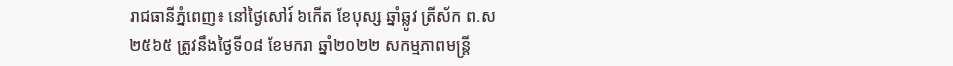រាជធានីភ្នំពេញ៖ នៅថ្ងៃសៅរ៍ ៦កើត ខែបុស្ស ឆ្នាំឆ្លូវ ត្រីស័ក ព.ស ២៥៦៥ ត្រូវនឹងថ្ងៃទី០៨ ខែមករា ឆ្នាំ២០២២ សកម្មភាពមន្រ្តី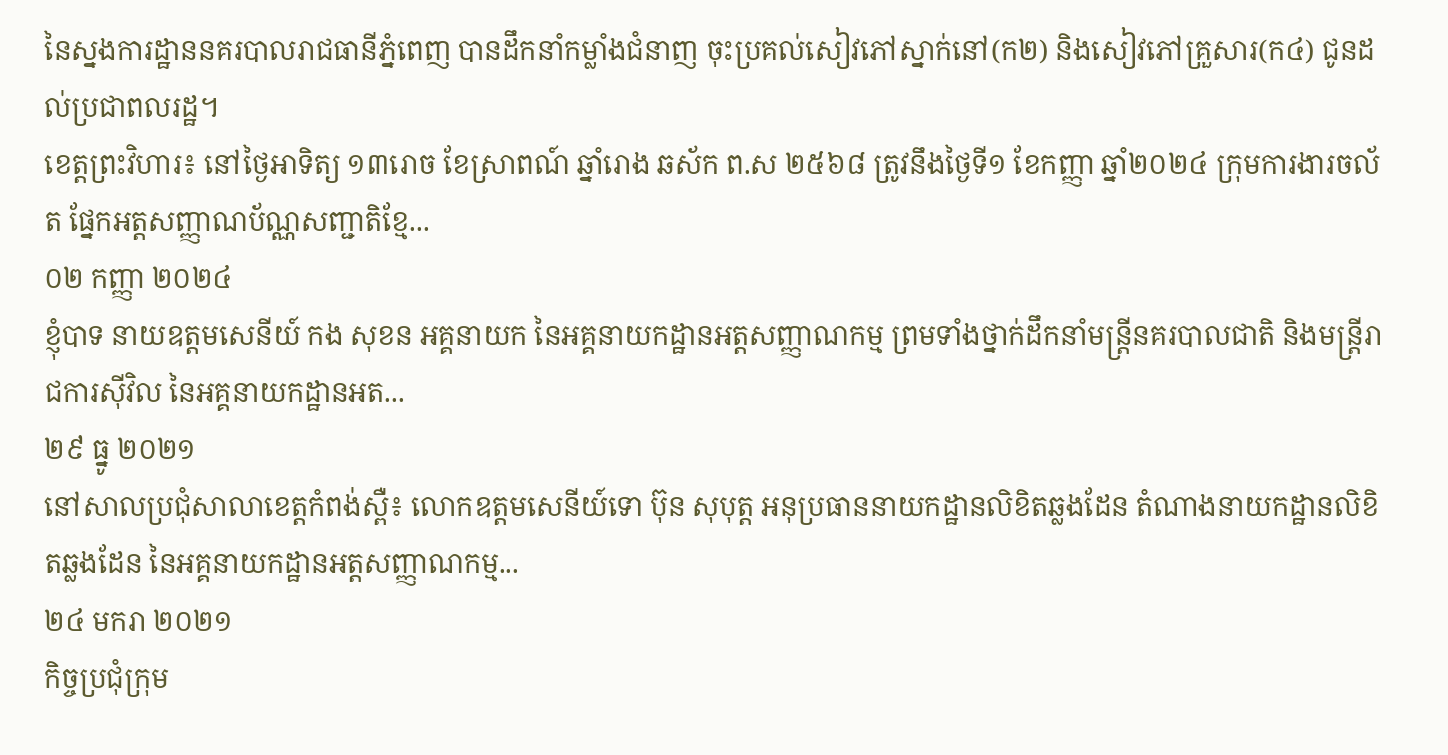នៃស្នងការដ្ឋាននគរបាលរាជធានីភ្នំពេញ បានដឹកនាំកម្លាំងជំនាញ ចុះប្រគល់សៀវភៅស្នាក់នៅ(ក២) និងសៀវភៅគ្រួសារ(ក៤) ជូនដល់ប្រជាពលរដ្ឋ។
ខេត្តព្រះវិហារ៖ នៅថ្ងៃអាទិត្យ ១៣រោច ខែស្រាពណ៍ ឆ្នាំរោង ឆស័ក ព.ស ២៥៦៨ ត្រូវនឹងថ្ងៃទី១ ខែកញ្ញា ឆ្នាំ២០២៤ ក្រុមការងារចល័ត ផ្នែកអត្តសញ្ញាណប័ណ្ណសញ្ជាតិខ្មែ...
០២ កញ្ញា ២០២៤
ខ្ញុំបាទ នាយឧត្តមសេនីយ៍ កង សុខន អគ្គនាយក នៃអគ្គនាយកដ្ឋានអត្តសញ្ញាណកម្ម ព្រមទាំងថ្នាក់ដឹកនាំមន្ត្រីនគរបាលជាតិ និងមន្ត្រីរាជការស៊ីវិល នៃអគ្គនាយកដ្ឋានអត...
២៩ ធ្នូ ២០២១
នៅសាលប្រជុំសាលាខេត្តកំពង់ស្ពឺ៖ លោកឧត្តមសេនីយ៍ទោ ប៊ុន សុបុត្ត អនុប្រធាននាយកដ្ឋានលិខិតឆ្លងដែន តំណាងនាយកដ្ឋានលិខិតឆ្លងដែន នៃអគ្គនាយកដ្ឋានអត្តសញ្ញាណកម្ម...
២៤ មករា ២០២១
កិច្ចប្រជុំក្រុម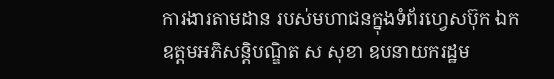ការងារតាមដាន របស់មហាជនក្នុងទំព័រហ្វេសប៊ុក ឯកឧត្តមអភិសន្ដិបណ្ឌិត ស សុខា ឧបនាយករដ្ឋម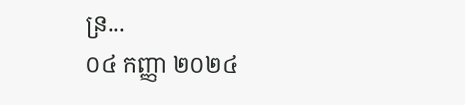ន្រ...
០៤ កញ្ញា ២០២៤